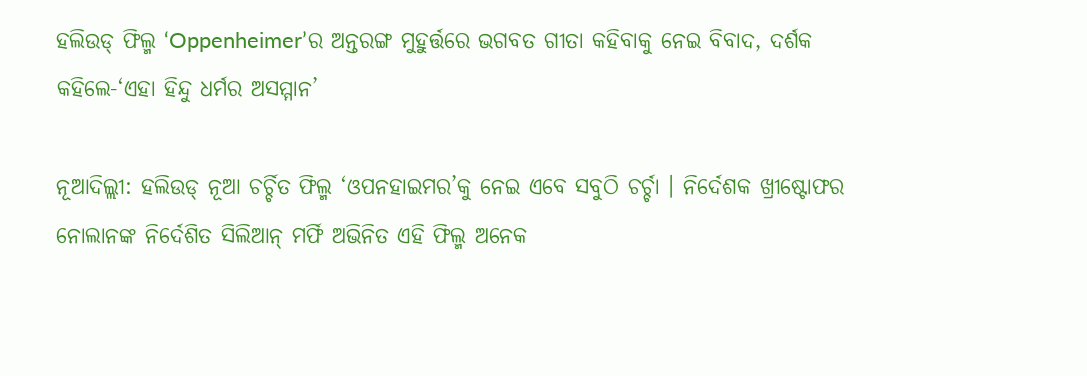ହଲିଉଡ୍ ଫିଲ୍ମ ‘Oppenheimer’ର ଅନ୍ତରଙ୍ଗ ମୁହୁର୍ତ୍ତରେ ଭଗବତ ଗୀତା କହିବାକୁ ନେଇ ବିବାଦ, ଦର୍ଶକ କହିଲେ-‘ଏହା ହିନ୍ଦୁ ଧର୍ମର ଅସମ୍ମାନ’

ନୂଆଦିଲ୍ଲୀ: ହଲିଉଡ୍ ନୂଆ ଚର୍ଚ୍ଚିତ ଫିଲ୍ମ ‘ଓପନହାଇମର’କୁ ନେଇ ଏବେ ସବୁଠି ଚର୍ଚ୍ଚା । ନିର୍ଦେଶକ ଖ୍ରୀଷ୍ଟୋଫର ନୋଲାନଙ୍କ ନିର୍ଦେଶିତ ସିଲିଆନ୍ ମର୍ଫି ଅଭିନିତ ଏହି ଫିଲ୍ମ ଅନେକ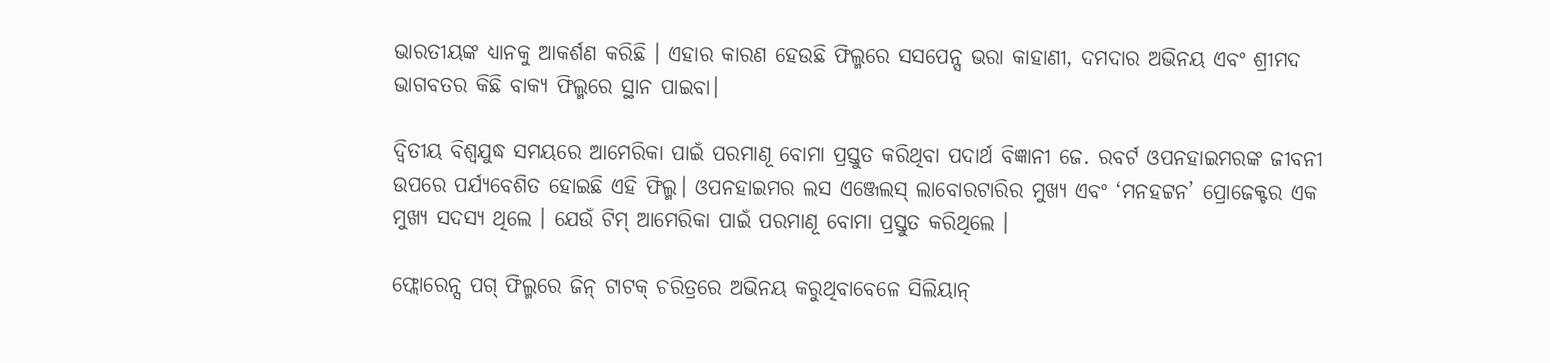ଭାରତୀୟଙ୍କ ଧ୍ୟାନକୁ ଆକର୍ଶଣ କରିଛି । ଏହାର କାରଣ ହେଉଛି ଫିଲ୍ମରେ ସସପେନ୍ସ ଭରା କାହାଣୀ, ଦମଦାର ଅଭିନୟ ଏବଂ ଶ୍ରୀମଦ ଭାଗବତର କିଛି ବାକ୍ୟ ଫିଲ୍ମରେ ସ୍ଥାନ ପାଇବା।

ଦ୍ୱିତୀୟ ବିଶ୍ୱଯୁଦ୍ଧ ସମୟରେ ଆମେରିକା ପାଇଁ ପରମାଣୂ ବୋମା ପ୍ରସ୍ତୁତ କରିଥିବା ପଦାର୍ଥ ବିଜ୍ଞାନୀ ଜେ. ରବର୍ଟ ଓପନହାଇମରଙ୍କ ଜୀବନୀ ଉପରେ ପର୍ଯ୍ୟବେଶିତ ହୋଇଛି ଏହି ଫିଲ୍ମ। ଓପନହାଇମର ଲସ ଏଞ୍ଜେଲସ୍ ଲାବୋରଟାରିର ମୁଖ୍ୟ ଏବଂ ‘ମନହଟ୍ଟନ’ ପ୍ରୋଜେକ୍ଟର ଏକ ମୁଖ୍ୟ ସଦସ୍ୟ ଥିଲେ । ଯେଉଁ ଟିମ୍ ଆମେରିକା ପାଇଁ ପରମାଣୂ ବୋମା ପ୍ରସ୍ତୁତ କରିଥିଲେ ।

ଫ୍ଲୋରେନ୍ସ ପଗ୍ ଫିଲ୍ମରେ ଜିନ୍ ଟାଟକ୍ ଚରିତ୍ରରେ ଅଭିନୟ କରୁଥିବାବେଳେ ସିଲିୟାନ୍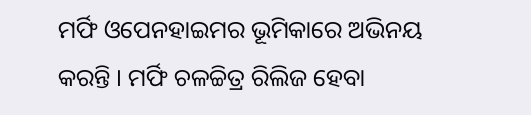ମର୍ଫି ଓପେନହାଇମର ଭୂମିକାରେ ଅଭିନୟ କରନ୍ତି । ମର୍ଫି ଚଳଚ୍ଚିତ୍ର ରିଲିଜ ହେବା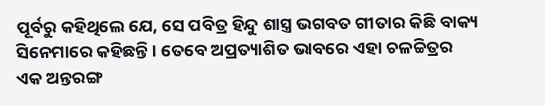ପୂର୍ବରୁ କହିଥିଲେ ଯେ, ସେ ପବିତ୍ର ହିନ୍ଦୁ ଶାସ୍ତ୍ର ଭଗବତ ଗୀତାର କିଛି ବାକ୍ୟ ସିନେମାରେ କହିଛନ୍ତି । ତେବେ ଅପ୍ରତ୍ୟାଶିତ ଭାବରେ ଏହା ଚଳଚ୍ଚିତ୍ରର ଏକ ଅନ୍ତରଙ୍ଗ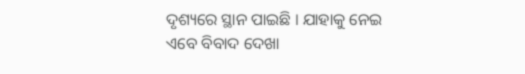ଦୃଶ୍ୟରେ ସ୍ଥାନ ପାଇଛି । ଯାହାକୁ ନେଇ ଏବେ ବିବାଦ ଦେଖା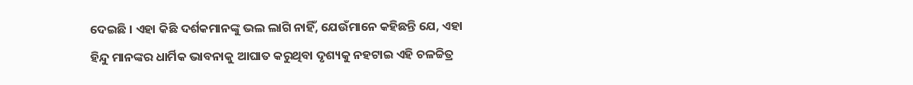ଦେଇଛି । ଏହା କିଛି ଦର୍ଶକମାନଙ୍କୁ ଭଲ ଲାଗି ନାହିଁ, ଯେଉଁମାନେ କହିଛନ୍ତି ଯେ, ଏହା ହିନ୍ଦୁ ମାନଙ୍କର ଧାର୍ମିକ ଭାବନାକୁ ଆଘାତ କରୁଥିବା ଦୃଶ୍ୟକୁ ନହଟାଇ ଏହି ଚଳଚ୍ଚିତ୍ର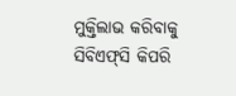ମୁକ୍ତିଲାଭ କରିବାକୁ ସିବିଏଫ୍‌ସି କିପରି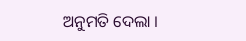ଅନୁମତି ଦେଲା ।